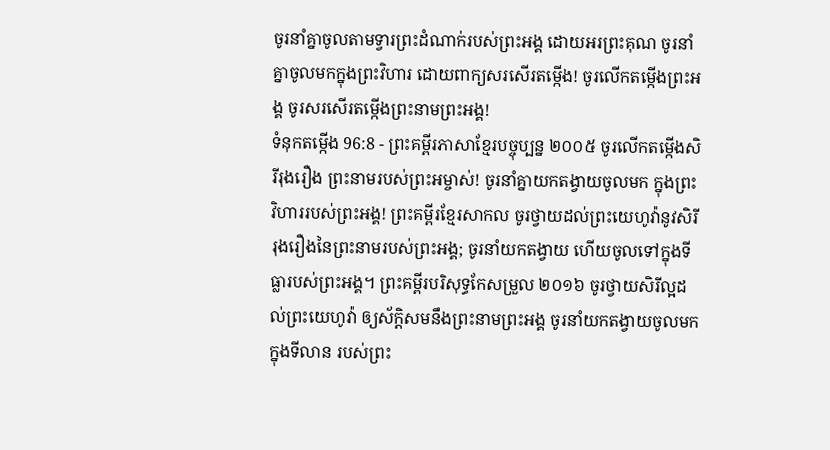ចូរនាំគ្នាចូលតាមទ្វារព្រះដំណាក់របស់ព្រះអង្គ ដោយអរព្រះគុណ ចូរនាំគ្នាចូលមកក្នុងព្រះវិហារ ដោយពាក្យសរសើរតម្កើង! ចូរលើកតម្កើងព្រះអង្គ ចូរសរសើរតម្កើងព្រះនាមព្រះអង្គ!
ទំនុកតម្កើង 96:8 - ព្រះគម្ពីរភាសាខ្មែរបច្ចុប្បន្ន ២០០៥ ចូរលើកតម្កើងសិរីរុងរឿង ព្រះនាមរបស់ព្រះអម្ចាស់! ចូរនាំគ្នាយកតង្វាយចូលមក ក្នុងព្រះវិហាររបស់ព្រះអង្គ! ព្រះគម្ពីរខ្មែរសាកល ចូរថ្វាយដល់ព្រះយេហូវ៉ានូវសិរីរុងរឿងនៃព្រះនាមរបស់ព្រះអង្គ; ចូរនាំយកតង្វាយ ហើយចូលទៅក្នុងទីធ្លារបស់ព្រះអង្គ។ ព្រះគម្ពីរបរិសុទ្ធកែសម្រួល ២០១៦ ចូរថ្វាយសិរីល្អដល់ព្រះយេហូវ៉ា ឲ្យស័ក្ដិសមនឹងព្រះនាមព្រះអង្គ ចូរនាំយកតង្វាយចូលមកក្នុងទីលាន របស់ព្រះ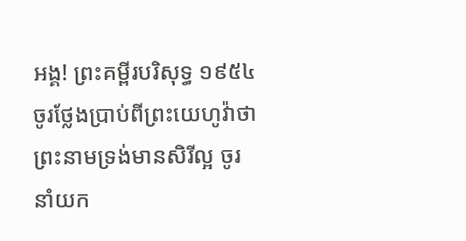អង្គ! ព្រះគម្ពីរបរិសុទ្ធ ១៩៥៤ ចូរថ្លែងប្រាប់ពីព្រះយេហូវ៉ាថា ព្រះនាមទ្រង់មានសិរីល្អ ចូរនាំយក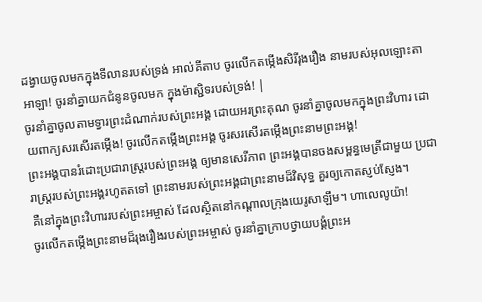ដង្វាយចូលមកក្នុងទីលានរបស់ទ្រង់ អាល់គីតាប ចូរលើកតម្កើងសិរីរុងរឿង នាមរបស់អុលឡោះតាអាឡា! ចូរនាំគ្នាយកជំនូនចូលមក ក្នុងម៉ាស្ជិទរបស់ទ្រង់! |
ចូរនាំគ្នាចូលតាមទ្វារព្រះដំណាក់របស់ព្រះអង្គ ដោយអរព្រះគុណ ចូរនាំគ្នាចូលមកក្នុងព្រះវិហារ ដោយពាក្យសរសើរតម្កើង! ចូរលើកតម្កើងព្រះអង្គ ចូរសរសើរតម្កើងព្រះនាមព្រះអង្គ!
ព្រះអង្គបានរំដោះប្រជារាស្ត្ររបស់ព្រះអង្គ ឲ្យមានសេរីភាព ព្រះអង្គបានចងសម្ពន្ធមេត្រីជាមួយ ប្រជារាស្ត្ររបស់ព្រះអង្គរហូតតទៅ ព្រះនាមរបស់ព្រះអង្គជាព្រះនាមដ៏វិសុទ្ធ គួរឲ្យកោតស្ញប់ស្ញែង។
គឺនៅក្នុងព្រះវិហាររបស់ព្រះអម្ចាស់ ដែលស្ថិតនៅកណ្ដាលក្រុងយេរូសាឡឹម។ ហាលេលូយ៉ា!
ចូរលើកតម្កើងព្រះនាមដ៏រុងរឿងរបស់ព្រះអម្ចាស់ ចូរនាំគ្នាក្រាបថ្វាយបង្គំព្រះអ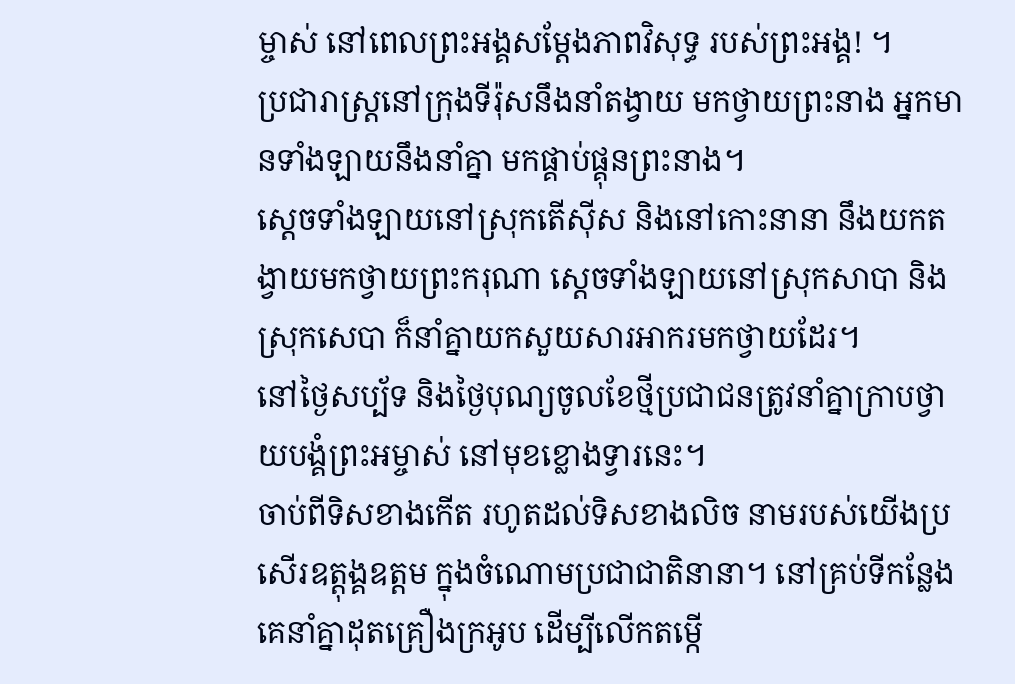ម្ចាស់ នៅពេលព្រះអង្គសម្តែងភាពវិសុទ្ធ របស់ព្រះអង្គ! ។
ប្រជារាស្ត្រនៅក្រុងទីរ៉ុសនឹងនាំតង្វាយ មកថ្វាយព្រះនាង អ្នកមានទាំងឡាយនឹងនាំគ្នា មកផ្គាប់ផ្គុនព្រះនាង។
ស្ដេចទាំងឡាយនៅស្រុកតើស៊ីស និងនៅកោះនានា នឹងយកតង្វាយមកថ្វាយព្រះករុណា ស្ដេចទាំងឡាយនៅស្រុកសាបា និងស្រុកសេបា ក៏នាំគ្នាយកសួយសារអាករមកថ្វាយដែរ។
នៅថ្ងៃសប្ប័ទ និងថ្ងៃបុណ្យចូលខែថ្មីប្រជាជនត្រូវនាំគ្នាក្រាបថ្វាយបង្គំព្រះអម្ចាស់ នៅមុខខ្លោងទ្វារនេះ។
ចាប់ពីទិសខាងកើត រហូតដល់ទិសខាងលិច នាមរបស់យើងប្រសើរឧត្ដុង្គឧត្ដម ក្នុងចំណោមប្រជាជាតិនានា។ នៅគ្រប់ទីកន្លែង គេនាំគ្នាដុតគ្រឿងក្រអូប ដើម្បីលើកតម្កើ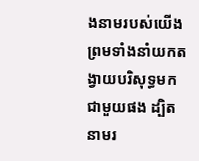ងនាមរបស់យើង ព្រមទាំងនាំយកតង្វាយបរិសុទ្ធមកជាមួយផង ដ្បិតនាមរ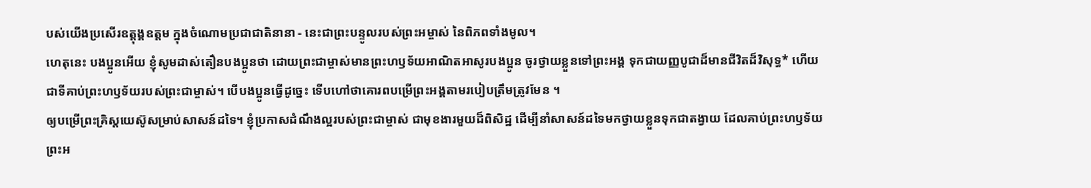បស់យើងប្រសើរឧត្ដុង្គឧត្ដម ក្នុងចំណោមប្រជាជាតិនានា - នេះជាព្រះបន្ទូលរបស់ព្រះអម្ចាស់ នៃពិភពទាំងមូល។
ហេតុនេះ បងប្អូនអើយ ខ្ញុំសូមដាស់តឿនបងប្អូនថា ដោយព្រះជាម្ចាស់មានព្រះហឫទ័យអាណិតអាសូរបងប្អូន ចូរថ្វាយខ្លួនទៅព្រះអង្គ ទុកជាយញ្ញបូជាដ៏មានជីវិតដ៏វិសុទ្ធ* ហើយជាទីគាប់ព្រះហឫទ័យរបស់ព្រះជាម្ចាស់។ បើបងប្អូនធ្វើដូច្នេះ ទើបហៅថាគោរពបម្រើព្រះអង្គតាមរបៀបត្រឹមត្រូវមែន ។
ឲ្យបម្រើព្រះគ្រិស្តយេស៊ូសម្រាប់សាសន៍ដទៃ។ ខ្ញុំប្រកាសដំណឹងល្អរបស់ព្រះជាម្ចាស់ ជាមុខងារមួយដ៏ពិសិដ្ឋ ដើម្បីនាំសាសន៍ដទៃមកថ្វាយខ្លួនទុកជាតង្វាយ ដែលគាប់ព្រះហឫទ័យព្រះអ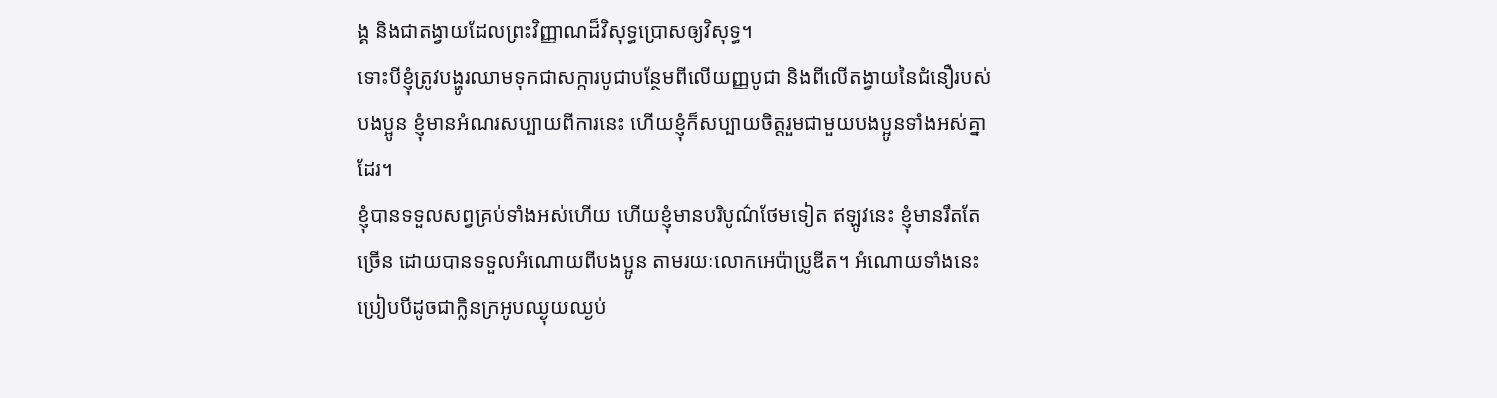ង្គ និងជាតង្វាយដែលព្រះវិញ្ញាណដ៏វិសុទ្ធប្រោសឲ្យវិសុទ្ធ។
ទោះបីខ្ញុំត្រូវបង្ហូរឈាមទុកជាសក្ការបូជាបន្ថែមពីលើយញ្ញបូជា និងពីលើតង្វាយនៃជំនឿរបស់បងប្អូន ខ្ញុំមានអំណរសប្បាយពីការនេះ ហើយខ្ញុំក៏សប្បាយចិត្តរួមជាមួយបងប្អូនទាំងអស់គ្នាដែរ។
ខ្ញុំបានទទួលសព្វគ្រប់ទាំងអស់ហើយ ហើយខ្ញុំមានបរិបូណ៌ថែមទៀត ឥឡូវនេះ ខ្ញុំមានរឹតតែច្រើន ដោយបានទទួលអំណោយពីបងប្អូន តាមរយៈលោកអេប៉ាប្រូឌីត។ អំណោយទាំងនេះប្រៀបបីដូចជាក្លិនក្រអូបឈ្ងុយឈ្ងប់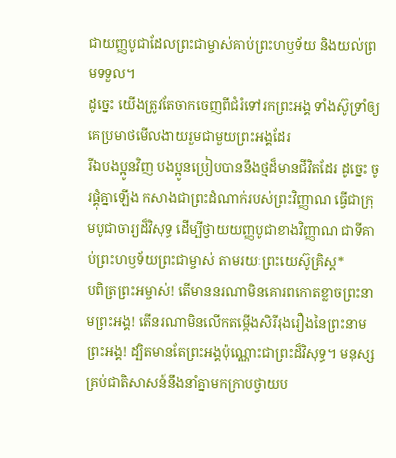ជាយញ្ញបូជាដែលព្រះជាម្ចាស់គាប់ព្រះហឫទ័យ និងយល់ព្រមទទួល។
ដូច្នេះ យើងត្រូវតែចាកចេញពីជំរំទៅរកព្រះអង្គ ទាំងស៊ូទ្រាំឲ្យគេប្រមាថមើលងាយរួមជាមួយព្រះអង្គដែរ
រីឯបងប្អូនវិញ បងប្អូនប្រៀបបាននឹងថ្មដ៏មានជីវិតដែរ ដូច្នេះ ចូរផ្គុំគ្នាឡើង កសាងជាព្រះដំណាក់របស់ព្រះវិញ្ញាណ ធ្វើជាក្រុមបូជាចារ្យដ៏វិសុទ្ធ ដើម្បីថ្វាយយញ្ញបូជាខាងវិញ្ញាណ ជាទីគាប់ព្រះហឫទ័យព្រះជាម្ចាស់ តាមរយៈព្រះយេស៊ូគ្រិស្ត*
បពិត្រព្រះអម្ចាស់! តើមាននរណាមិនគោរពកោតខ្លាចព្រះនាមព្រះអង្គ! តើនរណាមិនលើកតម្កើងសិរីរុងរឿងនៃព្រះនាមព្រះអង្គ! ដ្បិតមានតែព្រះអង្គប៉ុណ្ណោះជាព្រះដ៏វិសុទ្ធ។ មនុស្សគ្រប់ជាតិសាសន៍នឹងនាំគ្នាមកក្រាបថ្វាយប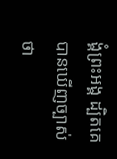ង្គំព្រះអង្គ ដ្បិតគេបានឃើញច្បាស់ថា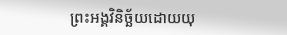ព្រះអង្គវិនិច្ឆ័យដោយយុ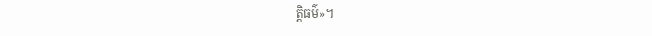ត្តិធម៌»។